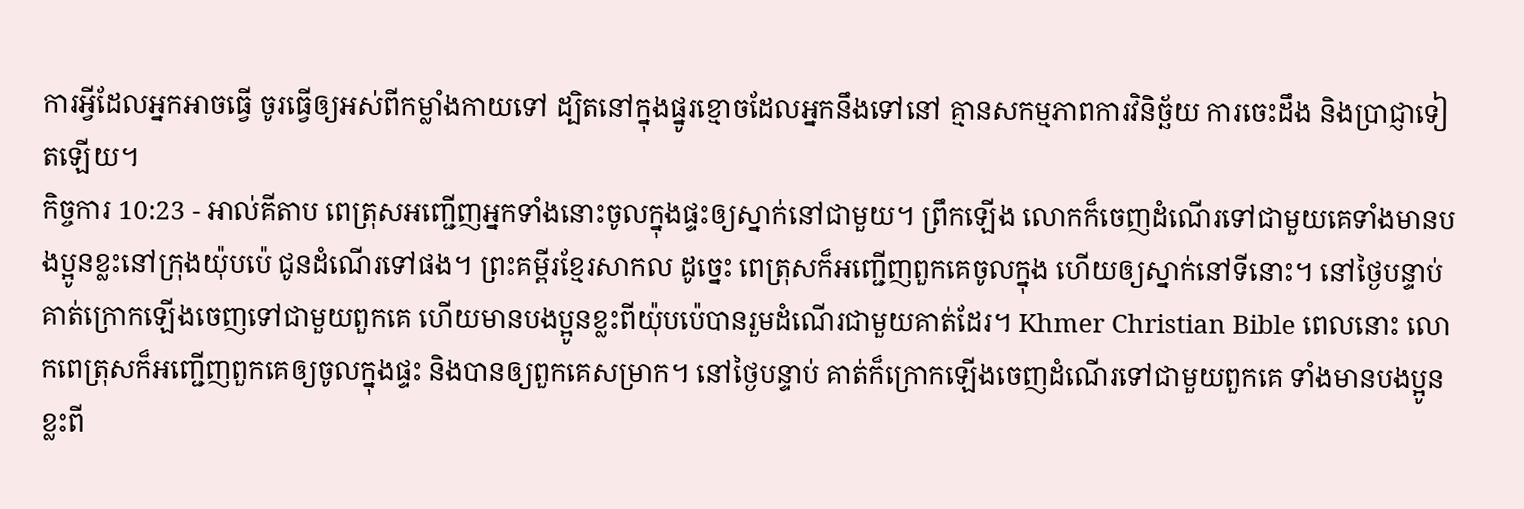ការអ្វីដែលអ្នកអាចធ្វើ ចូរធ្វើឲ្យអស់ពីកម្លាំងកាយទៅ ដ្បិតនៅក្នុងផ្នូរខ្មោចដែលអ្នកនឹងទៅនៅ គ្មានសកម្មភាពការវិនិច្ឆ័យ ការចេះដឹង និងប្រាជ្ញាទៀតឡើយ។
កិច្ចការ 10:23 - អាល់គីតាប ពេត្រុសអញ្ជើញអ្នកទាំងនោះចូលក្នុងផ្ទះឲ្យស្នាក់នៅជាមួយ។ ព្រឹកឡើង លោកក៏ចេញដំណើរទៅជាមួយគេទាំងមានបងប្អូនខ្លះនៅក្រុងយ៉ុបប៉េ ជូនដំណើរទៅផង។ ព្រះគម្ពីរខ្មែរសាកល ដូច្នេះ ពេត្រុសក៏អញ្ជើញពួកគេចូលក្នុង ហើយឲ្យស្នាក់នៅទីនោះ។ នៅថ្ងៃបន្ទាប់ គាត់ក្រោកឡើងចេញទៅជាមួយពួកគេ ហើយមានបងប្អូនខ្លះពីយ៉ុបប៉េបានរួមដំណើរជាមួយគាត់ដែរ។ Khmer Christian Bible ពេលនោះ លោកពេត្រុសក៏អញ្ជើញពួកគេឲ្យចូលក្នុងផ្ទះ និងបានឲ្យពួកគេសម្រាក។ នៅថ្ងៃបន្ទាប់ គាត់ក៏ក្រោកឡើងចេញដំណើរទៅជាមួយពួកគេ ទាំងមានបងប្អូនខ្លះពី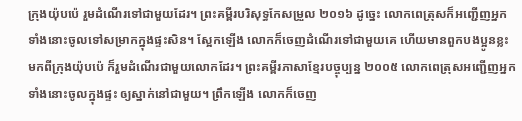ក្រុងយ៉ុបប៉េ រួមដំណើរទៅជាមួយដែរ។ ព្រះគម្ពីរបរិសុទ្ធកែសម្រួល ២០១៦ ដូច្នេះ លោកពេត្រុសក៏អញ្ជើញអ្នកទាំងនោះចូលទៅសម្រាកក្នុងផ្ទះសិន។ ស្អែកឡើង លោកក៏ចេញដំណើរទៅជាមួយគេ ហើយមានពួកបងប្អូនខ្លះមកពីក្រុងយ៉ុបប៉េ ក៏រួមដំណើរជាមួយលោកដែរ។ ព្រះគម្ពីរភាសាខ្មែរបច្ចុប្បន្ន ២០០៥ លោកពេត្រុសអញ្ជើញអ្នកទាំងនោះចូលក្នុងផ្ទះ ឲ្យស្នាក់នៅជាមួយ។ ព្រឹកឡើង លោកក៏ចេញ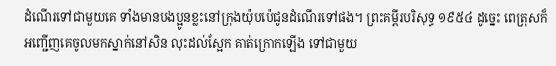ដំណើរទៅជាមួយគេ ទាំងមានបងប្អូនខ្លះនៅក្រុងយ៉ុបប៉េជូនដំណើរទៅផង។ ព្រះគម្ពីរបរិសុទ្ធ ១៩៥៤ ដូច្នេះ ពេត្រុសក៏អញ្ជើញគេចូលមកស្នាក់នៅសិន លុះដល់ស្អែក គាត់ក្រោកឡើង ទៅជាមួយ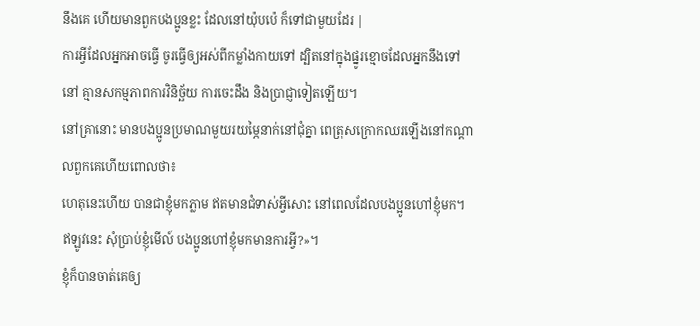នឹងគេ ហើយមានពួកបងប្អូនខ្លះ ដែលនៅយ៉ុបប៉េ ក៏ទៅជាមួយដែរ |
ការអ្វីដែលអ្នកអាចធ្វើ ចូរធ្វើឲ្យអស់ពីកម្លាំងកាយទៅ ដ្បិតនៅក្នុងផ្នូរខ្មោចដែលអ្នកនឹងទៅនៅ គ្មានសកម្មភាពការវិនិច្ឆ័យ ការចេះដឹង និងប្រាជ្ញាទៀតឡើយ។
នៅគ្រានោះ មានបងប្អូនប្រមាណមួយរយម្ភៃនាក់នៅជុំគ្នា ពេត្រុសក្រោកឈរឡើងនៅកណ្ដាលពួកគេហើយពោលថា៖
ហេតុនេះហើយ បានជាខ្ញុំមកភ្លាម ឥតមានជំទាស់អ្វីសោះ នៅពេលដែលបងប្អូនហៅខ្ញុំមក។ ឥឡូវនេះ សុំប្រាប់ខ្ញុំមើល៍ បងប្អូនហៅខ្ញុំមកមានការអ្វី?»។
ខ្ញុំក៏បានចាត់គេឲ្យ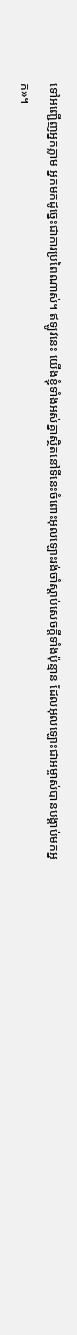ទៅអញ្ជើញអ្នកភ្លាម អ្នកមកដូច្នេះជាការប្រពៃណាស់។ ឥឡូវនេះ យើងខ្ញុំទាំងអស់គ្នាស្ថិតនៅទីនេះចំពោះអុលឡោះរង់ចាំស្ដាប់សេចក្ដីទាំងប៉ុន្មាន ដែលអុលឡោះជាអម្ចាស់បានបង្គាប់មកអ្នក»។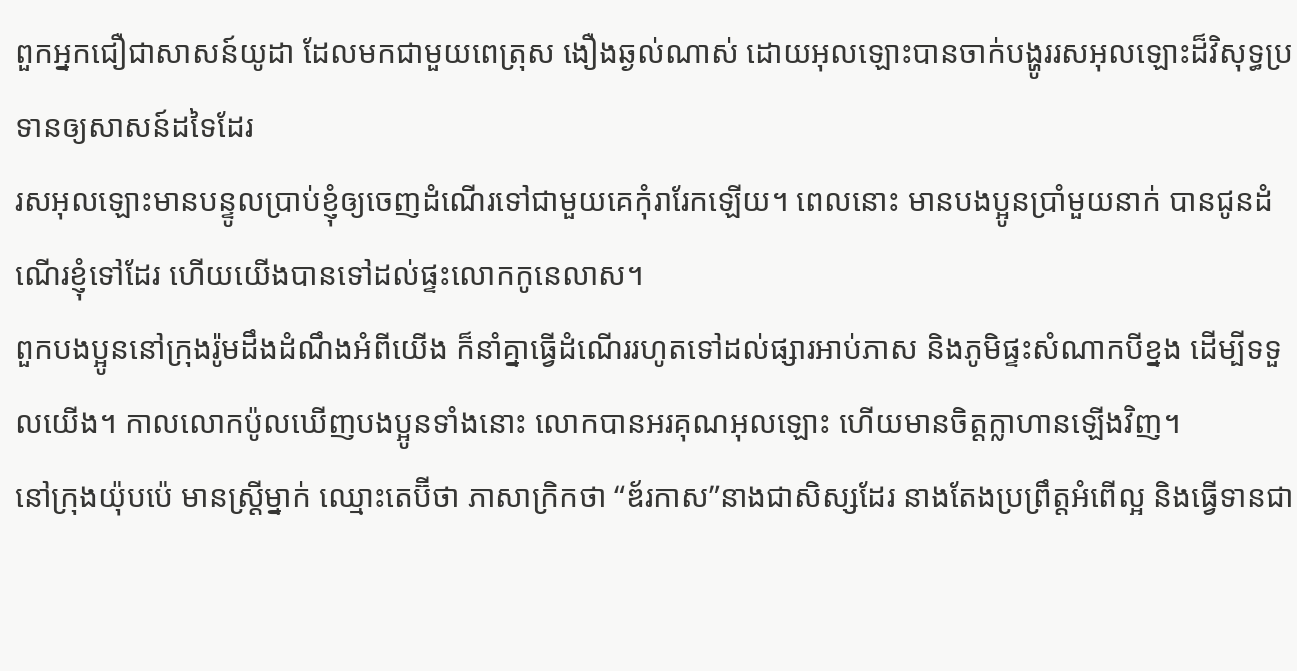ពួកអ្នកជឿជាសាសន៍យូដា ដែលមកជាមួយពេត្រុស ងឿងឆ្ងល់ណាស់ ដោយអុលឡោះបានចាក់បង្ហូររសអុលឡោះដ៏វិសុទ្ធប្រទានឲ្យសាសន៍ដទៃដែរ
រសអុលឡោះមានបន្ទូលប្រាប់ខ្ញុំឲ្យចេញដំណើរទៅជាមួយគេកុំរារែកឡើយ។ ពេលនោះ មានបងប្អូនប្រាំមួយនាក់ បានជូនដំណើរខ្ញុំទៅដែរ ហើយយើងបានទៅដល់ផ្ទះលោកកូនេលាស។
ពួកបងប្អូននៅក្រុងរ៉ូមដឹងដំណឹងអំពីយើង ក៏នាំគ្នាធ្វើដំណើររហូតទៅដល់ផ្សារអាប់ភាស និងភូមិផ្ទះសំណាកបីខ្នង ដើម្បីទទួលយើង។ កាលលោកប៉ូលឃើញបងប្អូនទាំងនោះ លោកបានអរគុណអុលឡោះ ហើយមានចិត្ដក្លាហានឡើងវិញ។
នៅក្រុងយ៉ុបប៉េ មានស្ដ្រីម្នាក់ ឈ្មោះតេប៊ីថា ភាសាក្រិកថា “ឌ័រកាស”នាងជាសិស្សដែរ នាងតែងប្រព្រឹត្ដអំពើល្អ និងធ្វើទានជា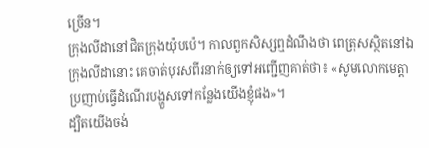ច្រើន។
ក្រុងលីដានៅជិតក្រុងយ៉ុបប៉េ។ កាលពួកសិស្សឮដំណឹងថា ពេត្រុសស្ថិតនៅឯក្រុងលីដានោះ គេចាត់បុរសពីរនាក់ឲ្យទៅអញ្ជើញគាត់ថា៖ «សូមលោកមេត្ដាប្រញាប់ធ្វើដំណើរបង្ហួសទៅកន្លែងយើងខ្ញុំផង»។
ដ្បិតយើងចង់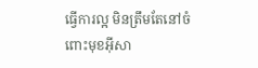ធ្វើការល្អ មិនត្រឹមតែនៅចំពោះមុខអ៊ីសា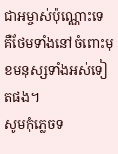ជាអម្ចាស់ប៉ុណ្ណោះទេ គឺថែមទាំងនៅចំពោះមុខមនុស្សទាំងអស់ទៀតផង។
សូមកុំភ្លេចទ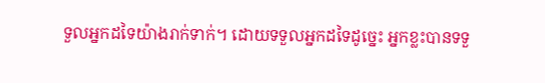ទួលអ្នកដទៃយ៉ាងរាក់ទាក់។ ដោយទទួលអ្នកដទៃដូច្នេះ អ្នកខ្លះបានទទួ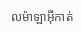លម៉ាឡាអ៊ីកាត់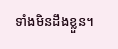ទាំងមិនដឹងខ្លួន។